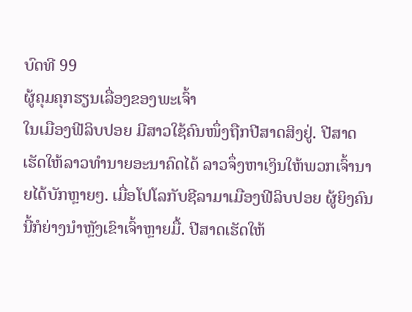ບົດທີ 99
ຜູ້ຄຸມຄຸກຮຽນເລື່ອງຂອງພະເຈົ້າ
ໃນເມືອງຟີລິບປອຍ ມີສາວໃຊ້ຄົນໜຶ່ງຖືກປີສາດສິງຢູ່. ປີສາດເຮັດໃຫ້ລາວທຳນາຍອະນາຄົດໄດ້ ລາວຈຶ່ງຫາເງິນໃຫ້ພວກເຈົ້ານາຍໄດ້ບັກຫຼາຍໆ. ເມື່ອໂປໂລກັບຊີລາມາເມືອງຟີລິບປອຍ ຜູ້ຍິງຄົນນີ້ກໍຍ່າງນຳຫຼັງເຂົາເຈົ້າຫຼາຍມື້. ປີສາດເຮັດໃຫ້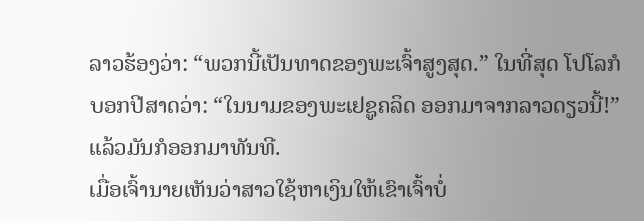ລາວຮ້ອງວ່າ: “ພວກນີ້ເປັນທາດຂອງພະເຈົ້າສູງສຸດ.” ໃນທີ່ສຸດ ໂປໂລກໍບອກປີສາດວ່າ: “ໃນນາມຂອງພະເຢຊູຄລິດ ອອກມາຈາກລາວດຽວນີ້!” ແລ້ວມັນກໍອອກມາທັນທີ.
ເມື່ອເຈົ້ານາຍເຫັນວ່າສາວໃຊ້ຫາເງິນໃຫ້ເຂົາເຈົ້າບໍ່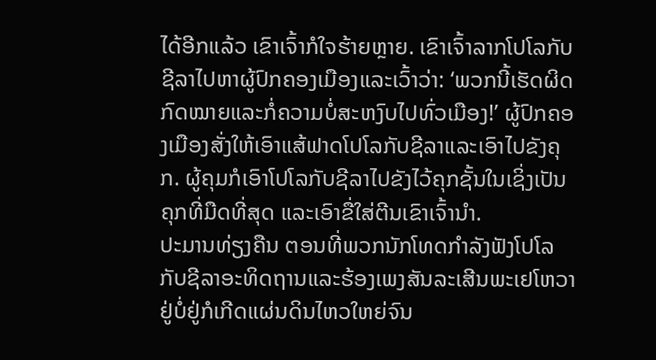ໄດ້ອີກແລ້ວ ເຂົາເຈົ້າກໍໃຈຮ້າຍຫຼາຍ. ເຂົາເຈົ້າລາກໂປໂລກັບຊີລາໄປຫາຜູ້ປົກຄອງເມືອງແລະເວົ້າວ່າ: ‘ພວກນີ້ເຮັດຜິດກົດໝາຍແລະກໍ່ຄວາມບໍ່ສະຫງົບໄປທົ່ວເມືອງ!’ ຜູ້ປົກຄອງເມືອງສັ່ງໃຫ້ເອົາແສ້ຟາດໂປໂລກັບຊີລາແລະເອົາໄປຂັງຄຸກ. ຜູ້ຄຸມກໍເອົາໂປໂລກັບຊີລາໄປຂັງໄວ້ຄຸກຊັ້ນໃນເຊິ່ງເປັນຄຸກທີ່ມືດທີ່ສຸດ ແລະເອົາຂື່ໃສ່ຕີນເຂົາເຈົ້ານຳ.
ປະມານທ່ຽງຄືນ ຕອນທີ່ພວກນັກໂທດກຳລັງຟັງໂປໂລກັບຊີລາອະທິດຖານແລະຮ້ອງເພງສັນລະເສີນພະເຢໂຫວາ ຢູ່ບໍ່ຢູ່ກໍເກີດແຜ່ນດິນໄຫວໃຫຍ່ຈົນ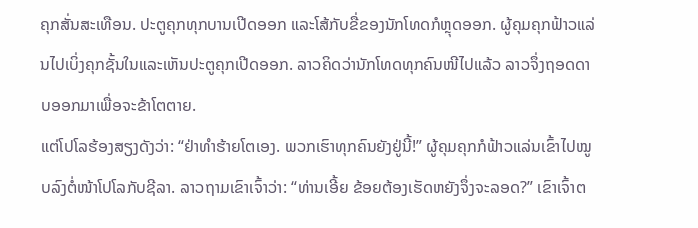ຄຸກສັ່ນສະເທືອນ. ປະຕູຄຸກທຸກບານເປີດອອກ ແລະໂສ້ກັບຂື່ຂອງນັກໂທດກໍຫຼຸດອອກ. ຜູ້ຄຸມຄຸກຟ້າວແລ່ນໄປເບິ່ງຄຸກຊັ້ນໃນແລະເຫັນປະຕູຄຸກເປີດອອກ. ລາວຄິດວ່ານັກໂທດທຸກຄົນໜີໄປແລ້ວ ລາວຈຶ່ງຖອດດາບອອກມາເພື່ອຈະຂ້າໂຕຕາຍ.
ແຕ່ໂປໂລຮ້ອງສຽງດັງວ່າ: “ຢ່າທຳຮ້າຍໂຕເອງ. ພວກເຮົາທຸກຄົນຍັງຢູ່ນີ້!” ຜູ້ຄຸມຄຸກກໍຟ້າວແລ່ນເຂົ້າໄປໝູບລົງຕໍ່ໜ້າໂປໂລກັບຊີລາ. ລາວຖາມເຂົາເຈົ້າວ່າ: “ທ່ານເອີ້ຍ ຂ້ອຍຕ້ອງເຮັດຫຍັງຈຶ່ງຈະລອດ?” ເຂົາເຈົ້າຕ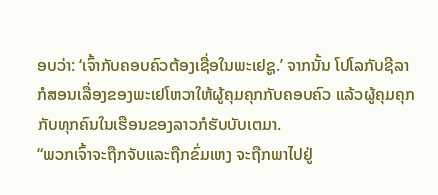ອບວ່າ: ‘ເຈົ້າກັບຄອບຄົວຕ້ອງເຊື່ອໃນພະເຢຊູ.’ ຈາກນັ້ນ ໂປໂລກັບຊີລາກໍສອນເລື່ອງຂອງພະເຢໂຫວາໃຫ້ຜູ້ຄຸມຄຸກກັບຄອບຄົວ ແລ້ວຜູ້ຄຸມຄຸກກັບທຸກຄົນໃນເຮືອນຂອງລາວກໍຮັບບັບເຕມາ.
“ພວກເຈົ້າຈະຖືກຈັບແລະຖືກຂົ່ມເຫງ ຈະຖືກພາໄປຢູ່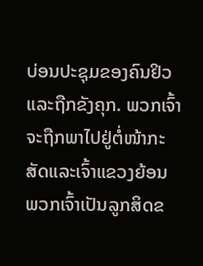ບ່ອນປະຊຸມຂອງຄົນຢິວແລະຖືກຂັງຄຸກ. ພວກເຈົ້າຈະຖືກພາໄປຢູ່ຕໍ່ໜ້າກະສັດແລະເຈົ້າແຂວງຍ້ອນພວກເຈົ້າເປັນລູກສິດຂ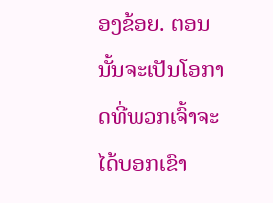ອງຂ້ອຍ. ຕອນນັ້ນຈະເປັນໂອກາດທີ່ພວກເຈົ້າຈະໄດ້ບອກເຂົາ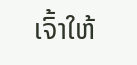ເຈົ້າໃຫ້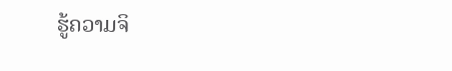ຮູ້ຄວາມຈິ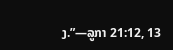ງ.”—ລູກາ 21:12, 13